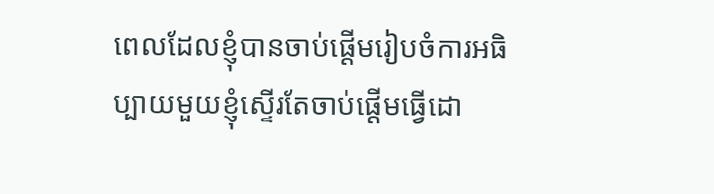ពេលដែលខ្ញុំបានចាប់ផ្ដើមរៀបចំការអធិប្បាយមួយខ្ញុំស្ទើរតែចាប់ផ្ដើមធ្វើដោ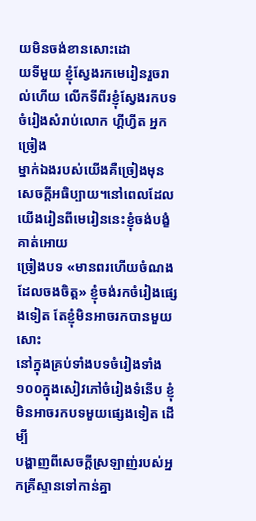យមិនចង់ខានសោះដោ
យទីមួយ ខ្ញុំស្វែងរកមេរៀនរួចរាល់ហើយ លើកទីពីរខ្ញុំស្វែងរកបទចំរៀងសំរាប់លោក ហ្គីហ្វីត អ្នកច្រៀង
ម្នាក់ឯងរបស់យើងគឺច្រៀងមុនសេចក្ដីអធិប្បាយ។នៅពេលដែលយើងរៀនពីមេរៀននេះខ្ញុំចង់បង្ខំគាត់អោយ
ច្រៀងបទ «មានពរហើយចំណងដែលចងចិត្ត» ខ្ញុំចង់រកចំរៀងផ្សេងទៀត តែខ្ញុំមិនអាចរកបានមួយសោះ
នៅក្នុងគ្រប់ទាំងបទចំរៀងទាំង១០០ក្នុងសៀវភៅចំរៀងទំនើប ខ្ញុំមិនអាចរកបទមួយផ្សេងទៀត ដើម្បី
បង្ហាញពីសេចក្ដីស្រឡាញ់របស់អ្នកគ្រីស្ទានទៅកាន់គ្នា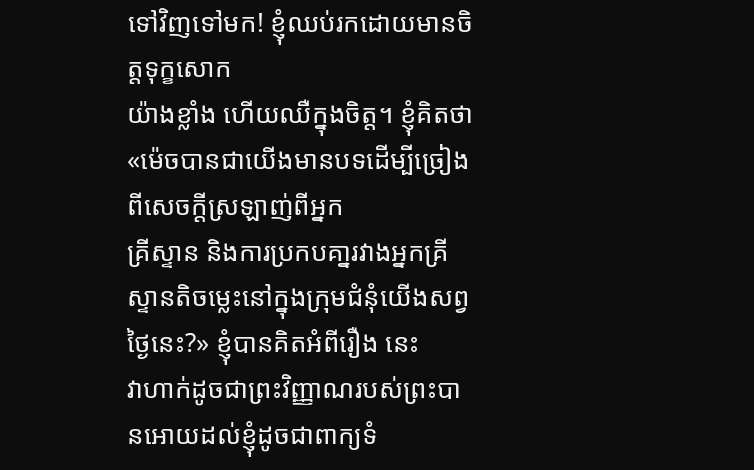ទៅវិញទៅមក! ខ្ញុំឈប់រកដោយមានចិត្តទុក្ខសោក
យ៉ាងខ្លាំង ហើយឈឺក្នុងចិត្ត។ ខ្ញុំគិតថា «ម៉េចបានជាយើងមានបទដើម្បីច្រៀងពីសេចក្ដីស្រឡាញ់ពីអ្នក
គ្រីស្ទាន និងការប្រកបគា្នរវាងអ្នកគ្រីស្ទានតិចម្លេះនៅក្នុងក្រុមជំនុំយើងសព្វថ្ងៃនេះ?» ខ្ញុំបានគិតអំពីរឿង នេះ
វាហាក់ដូចជាព្រះវិញ្ញាណរបស់ព្រះបានអោយដល់ខ្ញុំដូចជាពាក្យទំ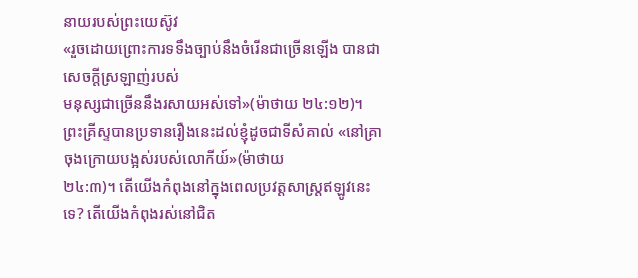នាយរបស់ព្រះយេស៊ូវ
«រួចដោយព្រោះការទទឹងច្បាប់នឹងចំរើនជាច្រើនឡើង បានជាសេចក្តីស្រឡាញ់របស់
មនុស្សជាច្រើននឹងរសាយអស់ទៅ»(ម៉ាថាយ ២៤:១២)។
ព្រះគ្រីស្ទបានប្រទានរឿងនេះដល់ខ្ញុំដូចជាទីសំគាល់ «នៅគ្រាចុងក្រោយបង្អស់របស់លោកីយ៍»(ម៉ាថាយ
២៤:៣)។ តើយើងកំពុងនៅក្នុងពេលប្រវត្ដសាស្ត្រឥឡូវនេះទេ? តើយើងកំពុងរស់នៅជិត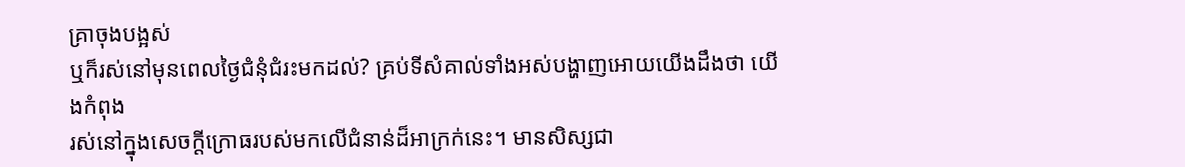គ្រាចុងបង្អស់
ឬក៏រស់នៅមុនពេលថ្ងៃជំនុំជំរះមកដល់? គ្រប់ទីសំគាល់ទាំងអស់បង្ហាញអោយយើងដឹងថា យើងកំពុង
រស់នៅក្នុងសេចក្ដីក្រោធរបស់មកលើជំនាន់ដ៏អាក្រក់នេះ។ មានសិស្សជា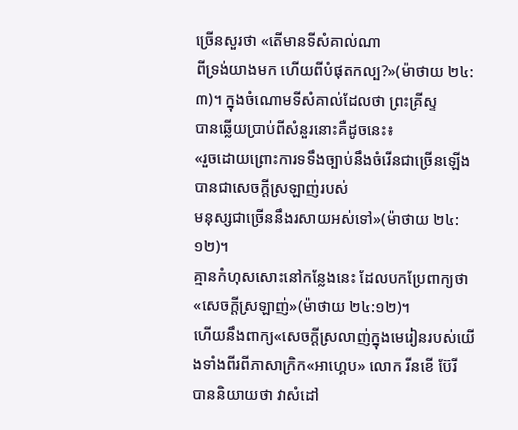ច្រើនសួរថា «តើមានទីសំគាល់ណា
ពីទ្រង់យាងមក ហើយពីបំផុតកល្ប?»(ម៉ាថាយ ២៤:៣)។ ក្នុងចំណោមទីសំគាល់ដែលថា ព្រះគ្រីស្ទ
បានឆ្លើយប្រាប់ពីសំនួរនោះគឺដូចនេះ៖
«រួចដោយព្រោះការទទឹងច្បាប់នឹងចំរើនជាច្រើនឡើង បានជាសេចក្តីស្រឡាញ់របស់
មនុស្សជាច្រើននឹងរសាយអស់ទៅ»(ម៉ាថាយ ២៤:១២)។
គ្មានកំហុសសោះនៅកន្លែងនេះ ដែលបកប្រែពាក្យថា «សេចក្ដីស្រឡាញ់»(ម៉ាថាយ ២៤:១២)។
ហើយនឹងពាក្យ«សេចក្ដីស្រលាញ់ក្នុងមេរៀនរបស់យើងទាំងពីរពីភាសាក្រិក«អាហ្គេប» លោក រីនខើ ប៊ែរី
បាននិយាយថា វាសំដៅ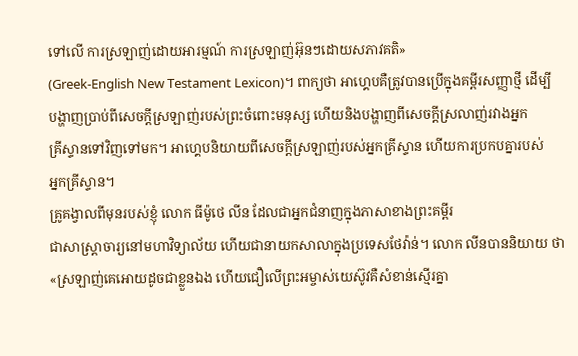ទៅលើ ការស្រឡាញ់ដោយអារម្មណ៍ ការស្រឡាញ់អ៊ុនៗដោយសភាវគតិ»
(Greek-English New Testament Lexicon)។ ពាក្យថា អាហ្គេបគឺត្រូវបានប្រើក្នុងគម្ពីរសញ្ញាថ្មី ដើម្បី
បង្ហាញប្រាប់ពីសេចក្ដីស្រឡាញ់របស់ព្រះចំពោះមនុស្ស ហើយនិងបង្ហាញពីសេចក្ដីស្រលាញ់រវាងអ្នក
គ្រីស្ទានទៅវិញទៅមក។ អាហ្គេបនិយាយពីសេចក្ដីស្រឡាញ់របស់អ្នកគ្រីស្ទាន ហើយការប្រកបគ្នារបស់
អ្នកគ្រីស្ទាន។
គ្រូគង្វាលពីមុនរបស់ខ្ញុំ លោក ធីម៉ូថេ លីន ដែលជាអ្នកជំនាញក្នុងភាសាខាងព្រះគម្ពីរ
ជាសាស្រ្ដាចារ្យនៅមហាវិទ្យាល័យ ហើយជានាយកសាលាក្នុងប្រទេសថែវ៉ាន់។ លោក លីនបាននិយាយ ថា
«ស្រឡាញ់គេអោយដូចជាខ្លួនឯង ហើយជឿលើព្រះអម្ចាស់យេស៊ូវគឺសំខាន់ស្មើរគ្នា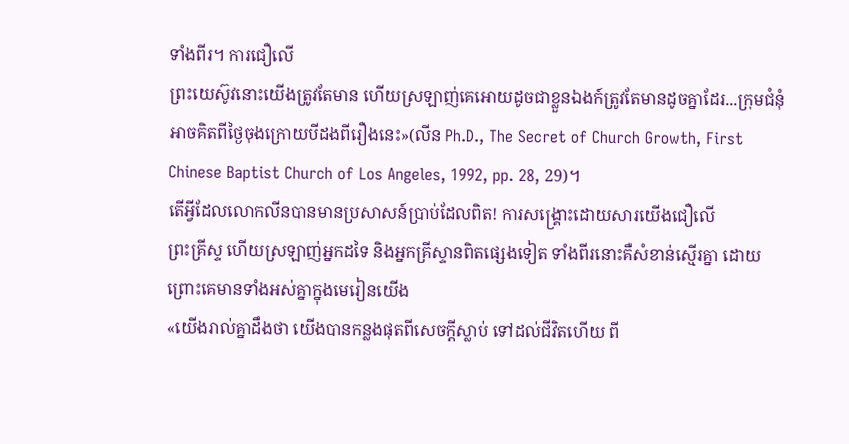ទាំងពីរ។ ការជឿលើ
ព្រះយេស៊ូវនោះយើងត្រូវតែមាន ហើយស្រឡាញ់គេអោយដូចជាខ្លួនឯងក៍ត្រូវតែមានដូចគ្នាដែរ...ក្រុមជំនុំ
អាចគិតពីថ្ងៃចុងក្រោយបីដងពីរឿងនេះ»(លីន Ph.D., The Secret of Church Growth, First
Chinese Baptist Church of Los Angeles, 1992, pp. 28, 29)។
តើអ្វីដែលលោកលីនបានមានប្រសាសន៍ប្រាប់ដែលពិត! ការសង្រ្គោះដោយសារយើងជឿលើ
ព្រះគ្រីស្ទ ហើយស្រឡាញ់អ្នកដទៃ និងអ្នកគ្រីស្ទានពិតផ្សេងទៀត ទាំងពីរនោះគឺសំខាន់ស្មើរគ្នា ដោយ
ព្រោះគេមានទាំងអស់គ្នាក្នុងមេរៀនយើង
«យើងរាល់គ្នាដឹងថា យើងបានកន្លងផុតពីសេចក្តីស្លាប់ ទៅដល់ជីវិតហើយ ពី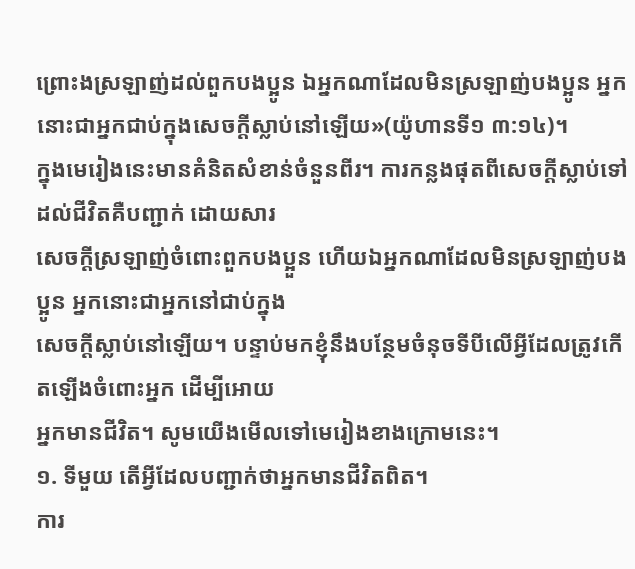ព្រោះងស្រឡាញ់ដល់ពួកបងប្អូន ឯអ្នកណាដែលមិនស្រឡាញ់បងប្អូន អ្នកនោះជាអ្នកជាប់ក្នុងសេចក្តីស្លាប់នៅឡើយ»(យ៉ូហានទី១ ៣:១៤)។
ក្នុងមេរៀងនេះមានគំនិតសំខាន់ចំនួនពីរ។ ការកន្លងផុតពីសេចក្ដីស្លាប់ទៅដល់ជីវិតគឺបញ្ជាក់ ដោយសារ
សេចក្ដីស្រឡាញ់ចំពោះពួកបងប្អួន ហើយឯអ្នកណាដែលមិនស្រឡាញ់បងប្អូន អ្នកនោះជាអ្នកនៅជាប់ក្នុង
សេចក្តីស្លាប់នៅឡើយ។ បន្ទាប់មកខ្ញុំនឹងបន្ថែមចំនុចទីបីលើអ្វីដែលត្រូវកើតឡើងចំពោះអ្នក ដើម្បីអោយ
អ្នកមានជីវិត។ សូមយើងមើលទៅមេរៀងខាងក្រោមនេះ។
១. ទីមួយ តើអ្វីដែលបញ្ជាក់ថាអ្នកមានជីវិតពិត។
ការ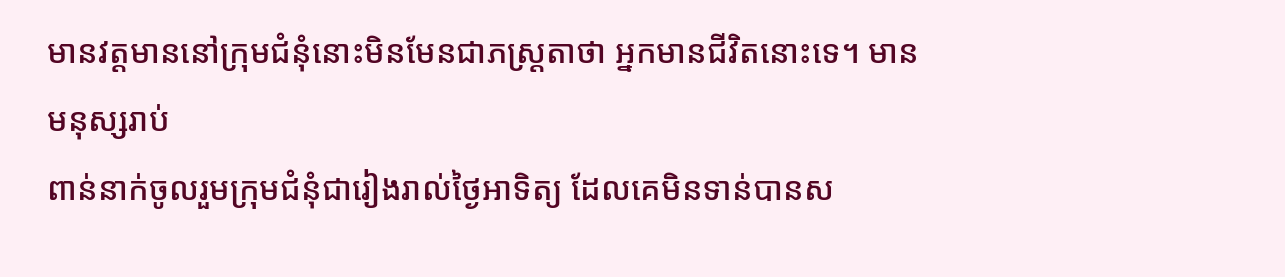មានវត្ដមាននៅក្រុមជំនុំនោះមិនមែនជាភស្រ្ដតាថា អ្នកមានជីវិតនោះទេ។ មានមនុស្សរាប់
ពាន់នាក់ចូលរួមក្រុមជំនុំជារៀងរាល់ថ្ងៃអាទិត្យ ដែលគេមិនទាន់បានស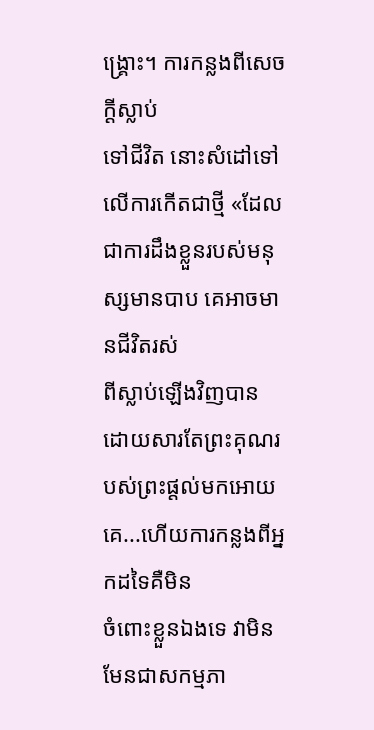ង្រ្គោះ។ ការកន្លងពីសេចក្ដីស្លាប់
ទៅជីវិត នោះសំដៅទៅលើការកើតជាថ្មី «ដែលជាការដឹងខ្លួនរបស់មនុស្សមានបាប គេអាចមានជីវិតរស់
ពីស្លាប់ឡើងវិញបាន ដោយសារតែព្រះគុណរបស់ព្រះផ្ដល់មកអោយគេ...ហើយការកន្លងពីអ្នកដទៃគឺមិន
ចំពោះខ្លួនឯងទេ វាមិនមែនជាសកម្មភា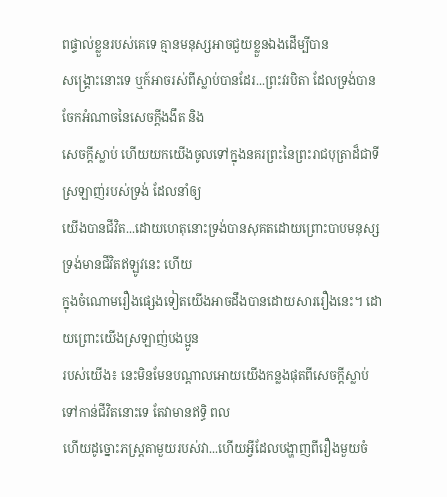ពផ្ទាល់ខ្លួនរបស់គេទេ គ្មានមនុស្សអាចជួយខ្លួនឯងដើម្បីបាន
សង្រ្គោះនោះទេ ឬក៍អាចរស់ពីស្លាប់បានដែរ...ព្រះវរបិតា ដែលទ្រង់បានចែកអំណាចនៃសេចក្ដីងងឹត និង
សេចក្ដីស្លាប់ ហើយយកយើងចូលទៅក្នុងនគរព្រះនៃព្រះរាជបុត្រាដ៏ជាទីស្រឡាញ់របស់ទ្រង់ ដែលនាំឲ្យ
យើងបានជីវិត...ដោយហេតុនោះទ្រង់បានសុគតដោយព្រោះបាបមនុស្ស ទ្រង់មានជីវិតឥឡូវនេះ ហើយ
ក្នុងចំណោមរឿងផ្សេងទៀតយើងអាចដឹងបានដោយសាររឿងនេះ។ ដោយព្រោះយើងស្រឡាញ់បងប្អូន
របស់យើង៖ នេះមិនមែនបណ្ដាលអោយយើងកន្លងផុតពីសេចក្ដីស្លាប់ទៅកាន់ជីវិតនោះទេ តែវាមានឥទ្ធិ ពល
ហើយដូច្នោះភស្រ្ដតាមួយរបស់វា...ហើយអ្វីដែលបង្ហាញពីរឿងមួយចំ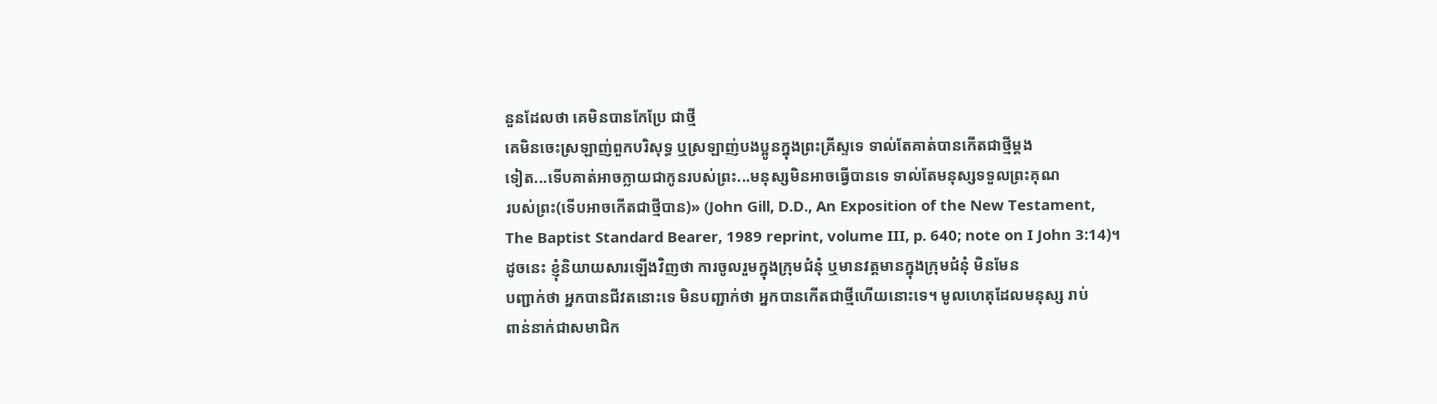នួនដែលថា គេមិនបានកែប្រែ ជាថ្មី
គេមិនចេះស្រឡាញ់ពួកបរិសុទ្ធ ឬស្រឡាញ់បងប្អូនក្នុងព្រះគ្រីស្ទទេ ទាល់តែគាត់បានកើតជាថ្មីម្ដង
ទៀត...ទើបគាត់អាចក្លាយជាកូនរបស់ព្រះ...មនុស្សមិនអាចធ្វើបានទេ ទាល់តែមនុស្សទទួលព្រះគុណ
របស់ព្រះ(ទើបអាចកើតជាថ្មីបាន)» (John Gill, D.D., An Exposition of the New Testament,
The Baptist Standard Bearer, 1989 reprint, volume III, p. 640; note on I John 3:14)។
ដូចនេះ ខ្ញុំនិយាយសារឡើងវិញថា ការចូលរួមក្នុងក្រុមជំនុំ ឬមានវត្ដមានក្នុងក្រុមជំនុំ មិនមែន
បញ្ជាក់ថា អ្នកបានជីវតនោះទេ មិនបញ្ជាក់ថា អ្នកបានកើតជាថ្មីហើយនោះទេ។ មូលហេតុដែលមនុស្ស រាប់
ពាន់នាក់ជាសមាជិក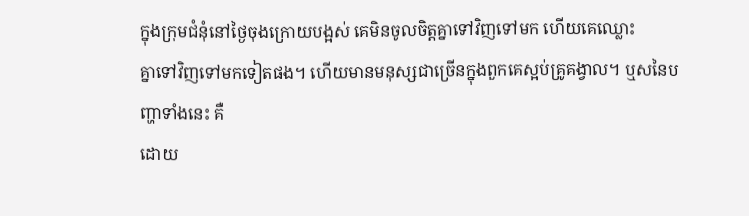ក្នុងក្រុមជំនុំនៅថ្ងៃចុងក្រោយបង្អស់ គេមិនចូលចិត្តគ្នាទៅវិញទៅមក ហើយគេឈ្លោះ
គ្នាទៅវិញទៅមកទៀតផង។ ហើយមានមនុស្សជាច្រើនក្នុងពួកគេស្អប់គ្រូគង្វាល។ ឬសនៃបញ្ហាទាំងនេះ គឺ
ដោយ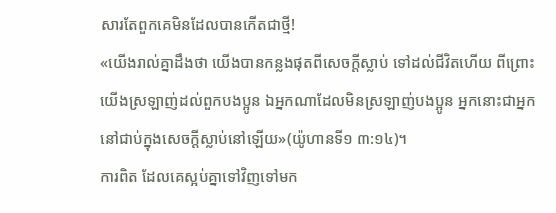សារតែពួកគេមិនដែលបានកើតជាថ្មី!
«យើងរាល់គ្នាដឹងថា យើងបានកន្លងផុតពីសេចក្តីស្លាប់ ទៅដល់ជីវិតហើយ ពីព្រោះ
យើងស្រឡាញ់ដល់ពួកបងប្អូន ឯអ្នកណាដែលមិនស្រឡាញ់បងប្អូន អ្នកនោះជាអ្នក
នៅជាប់ក្នុងសេចក្តីស្លាប់នៅឡើយ»(យ៉ូហានទី១ ៣:១៤)។
ការពិត ដែលគេស្អប់គ្នាទៅវិញទៅមក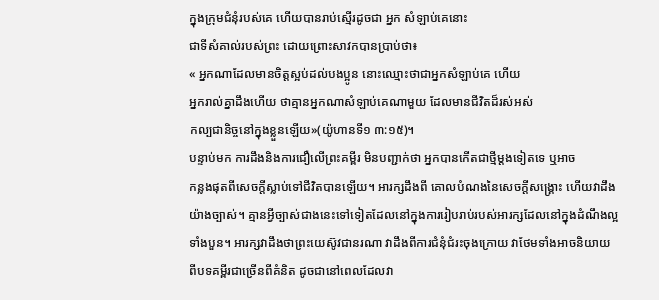ក្នុងក្រុមជំនុំរបស់គេ ហើយបានរាប់ស្មើរដូចជា អ្នក សំឡាប់គេនោះ
ជាទីសំគាល់របស់ព្រះ ដោយព្រោះសាវកបានប្រាប់ថា៖
« អ្នកណាដែលមានចិត្តស្អប់ដល់បងប្អូន នោះឈ្មោះថាជាអ្នកសំឡាប់គេ ហើយ
អ្នករាល់គ្នាដឹងហើយ ថាគ្មានអ្នកណាសំឡាប់គេណាមួយ ដែលមានជីវិតដ៏រស់អស់
កល្បជានិច្ចនៅក្នុងខ្លួនឡើយ»(យ៉ូហានទី១ ៣:១៥)។
បន្ទាប់មក ការដឹងនិងការជឿលើព្រះគម្ពីរ មិនបញ្ជាក់ថា អ្នកបានកើតជាថ្មីម្ដងទៀតទេ ឬអាច
កន្លងផុតពីសេចក្ដីស្លាប់ទៅជីវិតបានឡើយ។ អារក្សដឹងពី គោលបំណងនៃសេចក្ដីសង្រ្គោះ ហើយវាដឹង
យ៉ាងច្បាស់។ គ្មានអ្វីច្បាស់ជាងនេះទៅទៀតដែលនៅក្នុងការរៀបរាប់របស់អារក្សដែលនៅក្នុងដំណឹងល្អ
ទាំងបួន។ អារក្សវាដឹងថាព្រះយេស៊ូវជានរណា វាដឹងពីការជំនុំជំរះចុងក្រោយ វាថែមទាំងអាចនិយាយ
ពីបទគម្ពីរជាច្រើនពីគំនិត ដូចជានៅពេលដែលវា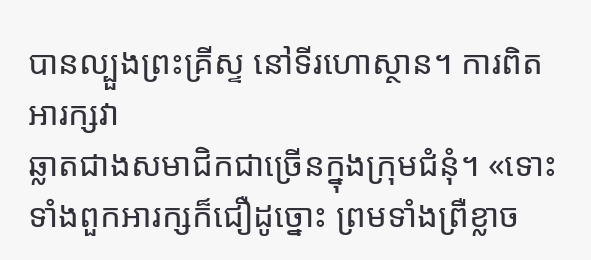បានល្បួងព្រះគ្រីស្ទ នៅទីរហោស្ថាន។ ការពិតអារក្សវា
ឆ្លាតជាងសមាជិកជាច្រើនក្នុងក្រុមជំនុំ។ «ទោះទាំងពួកអារក្សក៏ជឿដូច្នោះ ព្រមទាំងព្រឺខ្លាច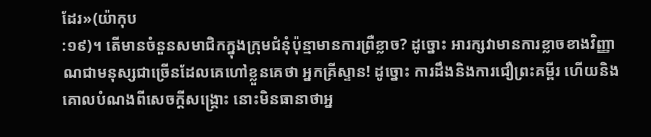ដែរ»(យ៉ាកុប
:១៩)។ តើមានចំនួនសមាជិកក្នុងក្រុមជំនុំប៉ុន្មាមានការព្រឺខ្លាច? ដូច្នោះ អារក្សវាមានការខ្លាចខាងវិញ្ញា
ណជាមនុស្សជាច្រើនដែលគេហៅខ្លួនគេថា អ្នកគ្រីស្ទាន! ដូច្នោះ ការដឹងនិងការជឿព្រះគម្ពីរ ហើយនិង
គោលបំណងពីសេចក្ដីសង្រ្គោះ នោះមិនធានាថាអ្ន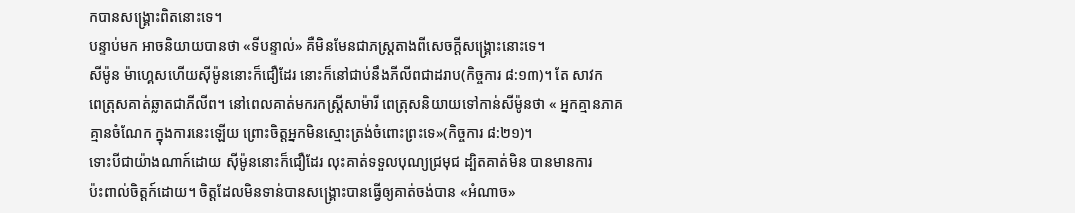កបានសង្រ្គោះពិតនោះទេ។
បន្ទាប់មក អាចនិយាយបានថា «ទីបន្ទាល់» គឺមិនមែនជាភស្រ្ដតាងពីសេចក្ដីសង្រ្គោះនោះទេ។
សីម៉ូន ម៉ាហ្គេសហើយស៊ីម៉ូននោះក៏ជឿដែរ នោះក៏នៅជាប់នឹងភីលីពជាដរាប(កិច្ចការ ៨:១៣)។ តែ សាវក
ពេត្រុសគាត់ឆ្លាតជាភីលីព។ នៅពេលគាត់មករកស្រ្ដីសាម៉ារី ពេត្រុសនិយាយទៅកាន់សីម៉ូនថា « អ្នកគ្មានភាគ
គ្មានចំណែក ក្នុងការនេះឡើយ ព្រោះចិត្តអ្នកមិនស្មោះត្រង់ចំពោះព្រះទេ»(កិច្ចការ ៨:២១)។
ទោះបីជាយ៉ាងណាក៍ដោយ ស៊ីម៉ូននោះក៏ជឿដែរ លុះគាត់ទទួលបុណ្យជ្រមុជ ដ្បិតគាត់មិន បានមានការ
ប៉ះពាល់ចិត្តក៍ដោយ។ ចិត្ដដែលមិនទាន់បានសង្រ្គោះបានធ្វើឲ្យគាត់ចង់បាន «អំណាច»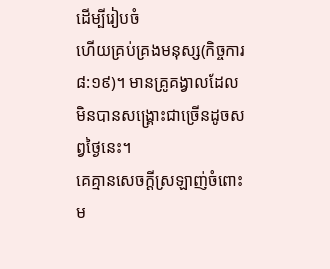ដើម្បីរៀបចំ
ហើយគ្រប់គ្រងមនុស្ស(កិច្ចការ ៨:១៩)។ មានគ្រូគង្វាលដែលមិនបានសង្រ្គោះជាច្រើនដូចសព្វថ្ងៃនេះ។
គេគ្មានសេចក្ដីស្រឡាញ់ចំពោះម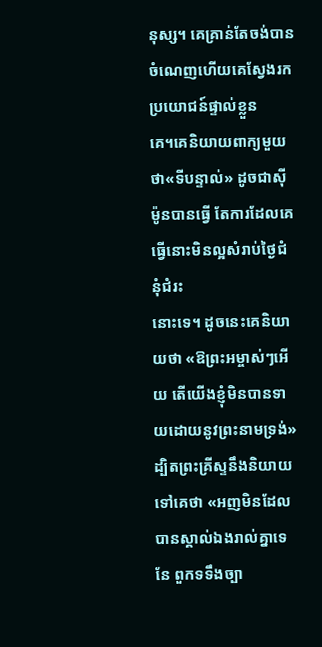នុស្ស។ គេគ្រាន់តែចង់បានចំណេញហើយគេស្វែងរកប្រយោជន៍ផ្ទាល់ខ្លួន
គេ។គេនិយាយពាក្យមួយថា«ទីបន្ទាល់» ដូចជាស៊ីម៉ូនបានធ្វើ តែការដែលគេធ្វើនោះមិនល្អសំរាប់ថ្ងៃជំនុំជំរះ
នោះទេ។ ដូចនេះគេនិយាយថា «ឱព្រះអម្ចាស់ៗអើយ តើយើងខ្ញុំមិនបានទាយដោយនូវព្រះនាមទ្រង់»
ដ្បិតព្រះគ្រីស្ទនឹងនិយាយទៅគេថា «អញមិនដែលបានស្គាល់ឯងរាល់គ្នាទេ នែ ពួកទទឹងច្បា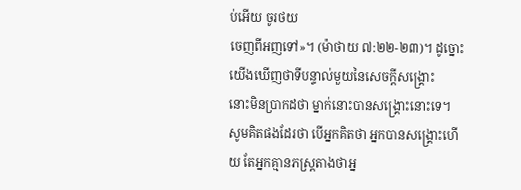ប់អើយ ចូរថយ
ចេញពីអញទៅ»។ (ម៉ាថាយ ៧:២២-២៣)។ ដូច្នោះ យើងឃើញថាទីបន្ទាល់មួយនៃសេចក្ដីសង្រ្គោះ
នោះមិនប្រាកដថា ម្នាក់នោះបានសង្រ្គោះនោះទេ។
សូមគិតផងដែរថា បើអ្នកគិតថា អ្នកបានសង្រ្គោះហើយ តែអ្នកគ្មានភស្រ្ដតាងថាអ្ន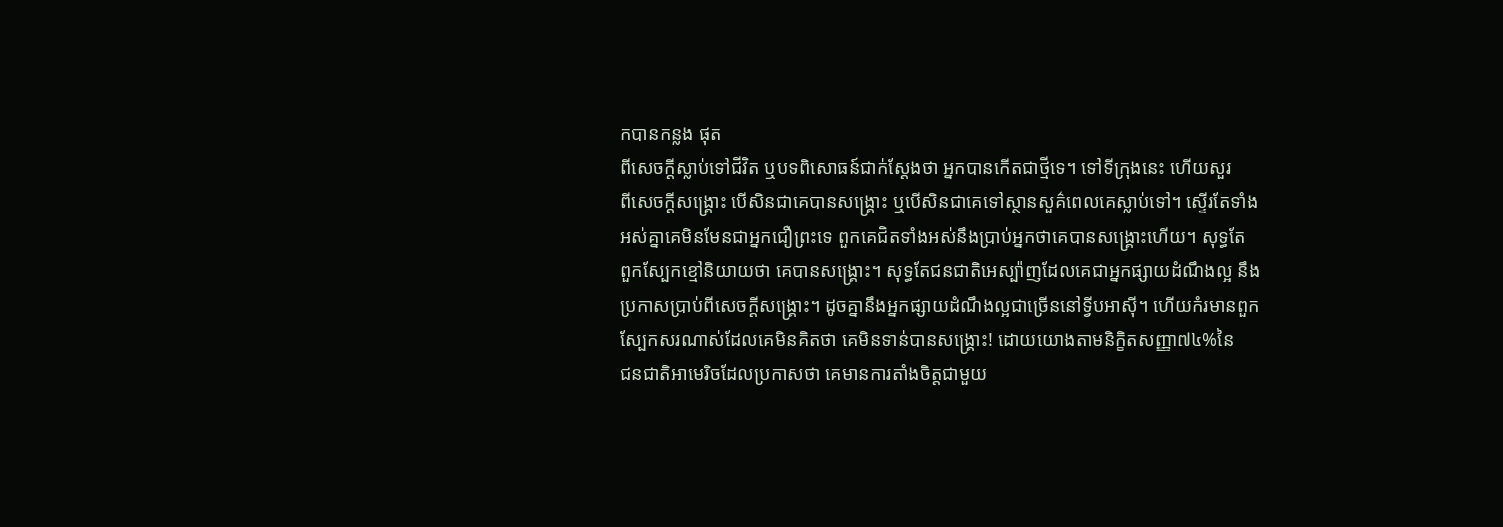កបានកន្លង ផុត
ពីសេចក្ដីស្លាប់ទៅជីវិត ឬបទពិសោធន៍ជាក់ស្ដែងថា អ្នកបានកើតជាថ្មីទេ។ ទៅទីក្រុងនេះ ហើយសួរ
ពីសេចក្ដីសង្រ្គោះ បើសិនជាគេបានសង្រ្គោះ ឬបើសិនជាគេទៅស្ថានសួគ៌ពេលគេស្លាប់ទៅ។ ស្ទើរតែទាំង
អស់គ្នាគេមិនមែនជាអ្នកជឿព្រះទេ ពួកគេជិតទាំងអស់នឹងប្រាប់អ្នកថាគេបានសង្រ្គោះហើយ។ សុទ្ធតែ
ពួកស្បែកខ្មៅនិយាយថា គេបានសង្រ្គោះ។ សុទ្ធតែជនជាតិអេស្ប៉ាញដែលគេជាអ្នកផ្សាយដំណឹងល្អ នឹង
ប្រកាសប្រាប់ពីសេចក្ដីសង្រ្គោះ។ ដូចគ្នានឹងអ្នកផ្សាយដំណឹងល្អជាច្រើននៅទ្វីបអាស៊ី។ ហើយកំរមានពួក
ស្បែកសរណាស់ដែលគេមិនគិតថា គេមិនទាន់បានសង្រ្គោះ! ដោយយោងតាមនិក្ខិតសញ្ញា៧៤%នៃ
ជនជាតិអាមេរិចដែលប្រកាសថា គេមានការតាំងចិត្តជាមួយ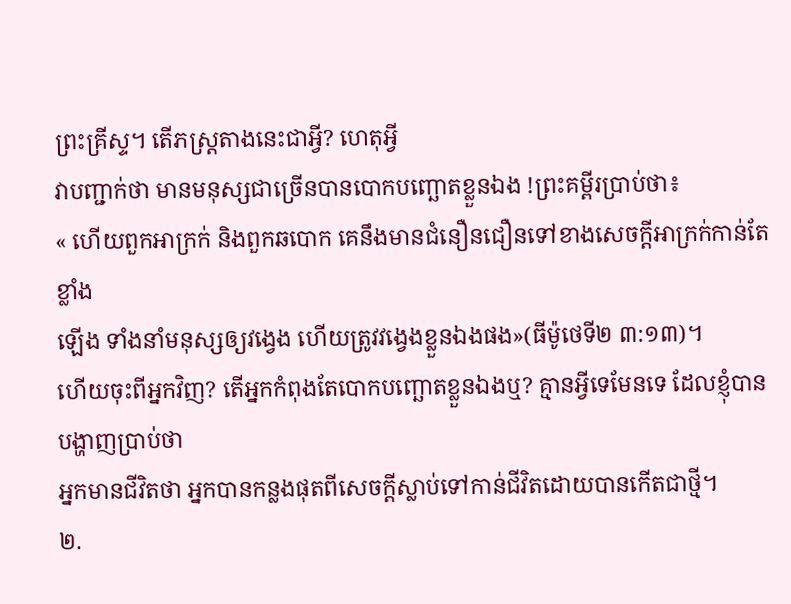ព្រះគ្រីស្ទ។ តើភស្រ្ដតាងនេះជាអ្វី? ហេតុអ្វី
វាបញ្ជាក់ថា មានមនុស្សជាច្រើនបានបោកបញ្ឆោតខ្លួនឯង !ព្រះគម្ពីរប្រាប់ថា៖
« ហើយពួកអាក្រក់ និងពួកឆបោក គេនឹងមានជំនឿនជឿនទៅខាងសេចក្តីអាក្រក់កាន់តែខ្លាំង
ឡើង ទាំងនាំមនុស្សឲ្យវង្វេង ហើយត្រូវវង្វេងខ្លួនឯងផង»(ធីម៉ូថេទី២ ៣:១៣)។
ហើយចុះពីអ្នកវិញ? តើអ្នកកំពុងតែបោកបញ្ឆោតខ្លួនឯងឬ? គ្មានអ្វីទេមែនទេ ដែលខ្ញុំបានបង្ហាញប្រាប់ថា
អ្នកមានជីវិតថា អ្នកបានកន្លងផុតពីសេចក្ដីស្លាប់ទៅកាន់ជីវិតដោយបានកើតជាថ្មី។
២.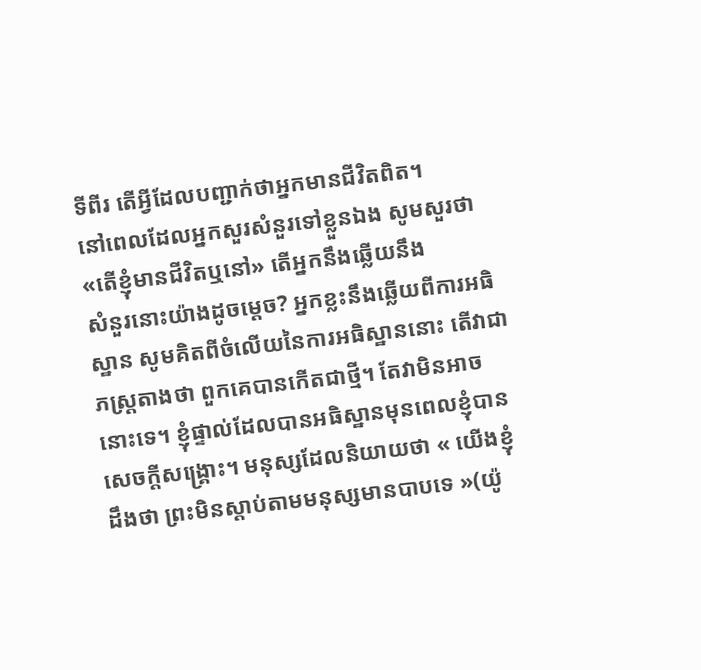ទីពីរ តើអ្វីដែលបញ្ជាក់ថាអ្នកមានជីវិតពិត។
នៅពេលដែលអ្នកសួរសំនួរទៅខ្លួនឯង សូមសួរថា «តើខ្ញុំមានជីវិតឬនៅ» តើអ្នកនឹងឆ្លើយនឹង
សំនួរនោះយ៉ាងដូចម្ដេច? អ្នកខ្លះនឹងឆ្លើយពីការអធិស្ឋាន សូមគិតពីចំលើយនៃការអធិស្ឋាននោះ តើវាជា
ភស្រ្ដតាងថា ពួកគេបានកើតជាថ្មី។ តែវាមិនអាចនោះទេ។ ខ្ញុំផ្ទាល់ដែលបានអធិស្ឋានមុនពេលខ្ញុំបាន
សេចក្ដីសង្រ្គោះ។ មនុស្សដែលនិយាយថា « យើងខ្ញុំដឹងថា ព្រះមិនស្តាប់តាមមនុស្សមានបាបទេ »(យ៉ូ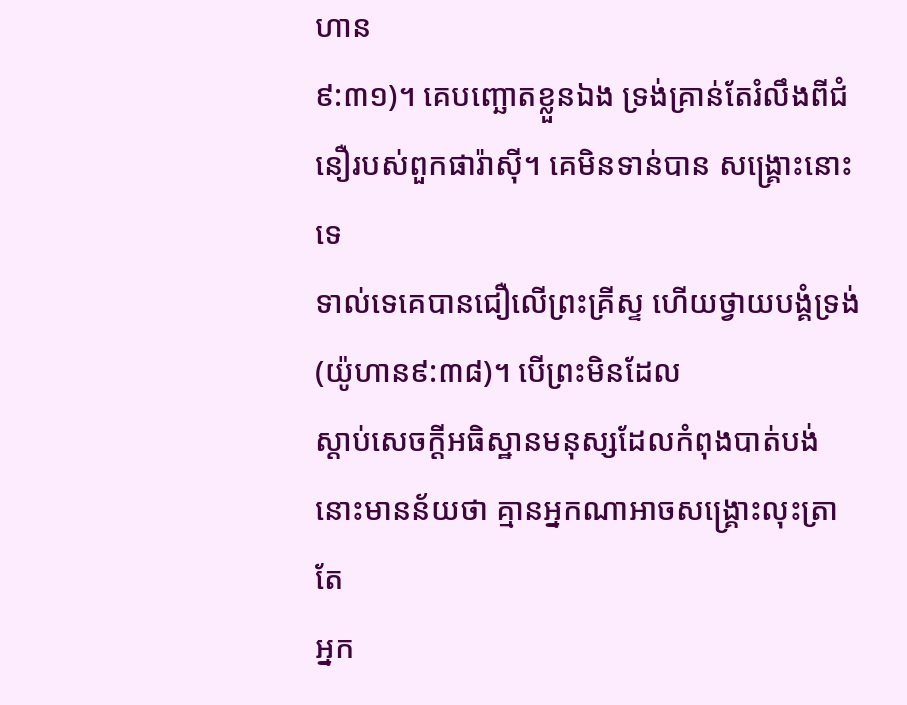ហាន
៩:៣១)។ គេបញ្ឆោតខ្លួនឯង ទ្រង់គ្រាន់តែរំលឹងពីជំនឿរបស់ពួកផារ៉ាស៊ី។ គេមិនទាន់បាន សង្រ្គោះនោះទេ
ទាល់ទេគេបានជឿលើព្រះគ្រីស្ទ ហើយថ្វាយបង្គំទ្រង់(យ៉ូហាន៩:៣៨)។ បើព្រះមិនដែល
ស្ដាប់សេចក្ដីអធិស្ឋានមនុស្សដែលកំពុងបាត់បង់ នោះមានន័យថា គ្មានអ្នកណាអាចសង្រ្គោះលុះត្រាតែ
អ្នក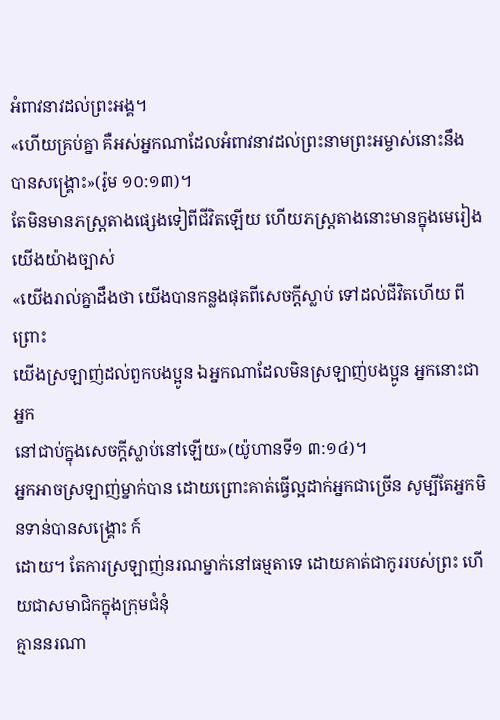អំពាវនាវដល់ព្រះអង្គ។
«ហើយគ្រប់គ្នា គឺអស់អ្នកណាដែលអំពាវនាវដល់ព្រះនាមព្រះអម្ចាស់នោះនឹង
បានសង្គ្រោះ»(រ៉ូម ១០:១៣)។
តែមិនមានភស្រ្ដតាងផ្សេងទៀពីជីវិតឡើយ ហើយភស្រ្ដតាងនោះមានក្នុងមេរៀងយើងយ៉ាងច្បាស់
«យើងរាល់គ្នាដឹងថា យើងបានកន្លងផុតពីសេចក្តីស្លាប់ ទៅដល់ជីវិតហើយ ពីព្រោះ
យើងស្រឡាញ់ដល់ពួកបងប្អូន ឯអ្នកណាដែលមិនស្រឡាញ់បងប្អូន អ្នកនោះជាអ្នក
នៅជាប់ក្នុងសេចក្តីស្លាប់នៅឡើយ»(យ៉ូហានទី១ ៣:១៤)។
អ្នកអាចស្រឡាញ់ម្នាក់បាន ដោយព្រោះគាត់ធ្វើល្អដាក់អ្នកជាច្រើន សូម្បីតែអ្នកមិនទាន់បានសង្រ្គោះ ក៍
ដោយ។ តែការស្រឡាញ់នរណម្នាក់នៅធម្មតាទេ ដោយគាត់ជាកូររបស់ព្រះ ហើយជាសមាជិកក្នុងក្រុមជំនុំ
គ្មាននរណា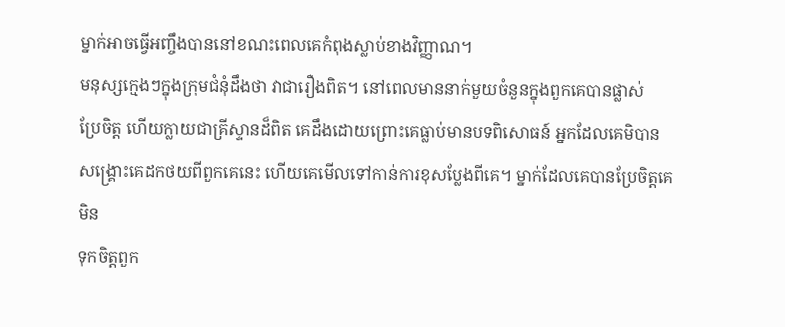ម្នាក់អាចធ្វើអញ្ចឹងបាននៅខណះពេលគេកំពុងស្លាប់ខាងវិញ្ញាណ។
មនុស្សក្មេងៗក្នុងក្រុមជំនុំដឹងថា វាជារឿងពិត។ នៅពេលមាននាក់មួយចំនួនក្នុងពួកគេបានផ្លាស់
ប្រែចិត្ត ហើយក្លាយជាគ្រីស្ទានដ៏ពិត គេដឹងដោយព្រោះគេធ្លាប់មានបទពិសោធន៍ អ្នកដែលគេមិបាន
សង្រ្គោះគេដកថយពីពួកគេនេះ ហើយគេមើលទៅកាន់ការខុសប្លែងពីគេ។ ម្នាក់ដែលគេបានប្រែចិត្តគេមិន
ទុកចិត្តពួក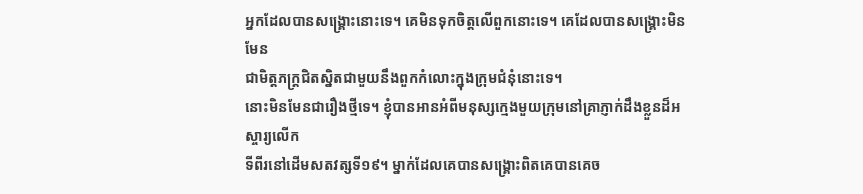អ្នកដែលបានសង្រ្គោះនោះទេ។ គេមិនទុកចិត្តលើពួកនោះទេ។ គេដែលបានសង្រ្គោះមិនមែន
ជាមិត្តភក្រ្ដជិតស្និតជាមួយនឹងពួកកំលោះក្នុងក្រុមជំនុំនោះទេ។
នោះមិនមែនជារឿងថ្មីទេ។ ខ្ញុំបានអានអំពីមនុស្សក្មេងមួយក្រុមនៅគ្រាភ្ញាក់ដឹងខ្លួនដ៏អស្ចារ្យលើក
ទីពីរនៅដើមសតវត្សទី១៩។ ម្នាក់ដែលគេបានសង្រ្គោះពិតគេបានគេច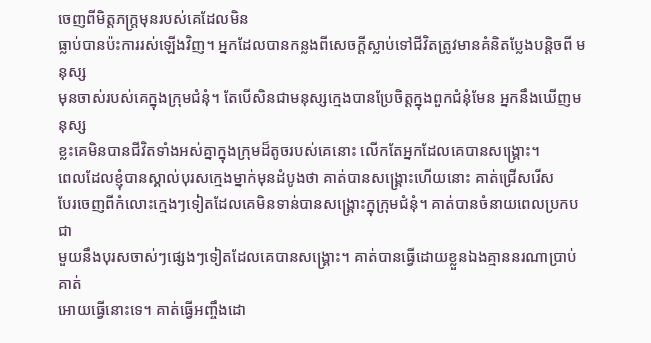ចេញពីមិត្តភក្រ្ដមុនរបស់គេដែលមិន
ធ្លាប់បានប៉ះការរស់ឡើងវិញ។ អ្នកដែលបានកន្លងពីសេចក្ដីស្លាប់ទៅជីវិតត្រូវមានគំនិតប្លែងបន្ដិចពី មនុស្ស
មុនចាស់របស់គេក្នុងក្រុមជំនុំ។ តែបើសិនជាមនុស្សក្មេងបានប្រែចិត្តក្នុងពួកជំនុំមែន អ្នកនឹងឃើញមនុស្ស
ខ្លះគេមិនបានជីវិតទាំងអស់គ្នាក្នុងក្រុមដ៏តូចរបស់គេនោះ លើកតែអ្នកដែលគេបានសង្រ្គោះ។
ពេលដែលខ្ញុំបានស្គាល់បុរសក្មេងម្នាក់មុនដំបូងថា គាត់បានសង្រ្គោះហើយនោះ គាត់ជ្រើសរើស
បែរចេញពីកំលោះក្មេងៗទៀតដែលគេមិនទាន់បានសង្រ្គោះក្នុក្រុមជំនុំ។ គាត់បានចំនាយពេលប្រកបជា
មួយនឹងបុរសចាស់ៗផ្សេងៗទៀតដែលគេបានសង្រ្គោះ។ គាត់បានធ្វើដោយខ្លួនឯងគ្មាននរណាប្រាប់គាត់
អោយធ្វើនោះទេ។ គាត់ធ្វើអញ្ចឹងដោ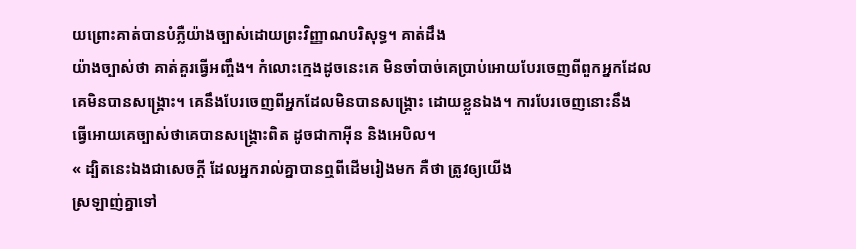យព្រោះគាត់បានបំភ្លឺយ៉ាងច្បាស់ដោយព្រះវិញ្ញាណបរិសុទ្ធ។ គាត់ដឹង
យ៉ាងច្បាស់ថា គាត់គួរធ្វើអញ្ចឹង។ កំលោះក្មេងដូចនេះគេ មិនចាំបាច់គេប្រាប់អោយបែរចេញពីពួកអ្នកដែល
គេមិនបានសង្រ្គោះ។ គេនឹងបែរចេញពីអ្នកដែលមិនបានសង្រ្គោះ ដោយខ្លួនឯង។ ការបែរចេញនោះនឹង
ធ្វើអោយគេច្បាស់ថាគេបានសង្រ្គោះពិត ដូចជាកាអ៊ីន និងអេបិល។
« ដ្បិតនេះឯងជាសេចក្តី ដែលអ្នករាល់គ្នាបានឮពីដើមរៀងមក គឺថា ត្រូវឲ្យយើង
ស្រឡាញ់គ្នាទៅ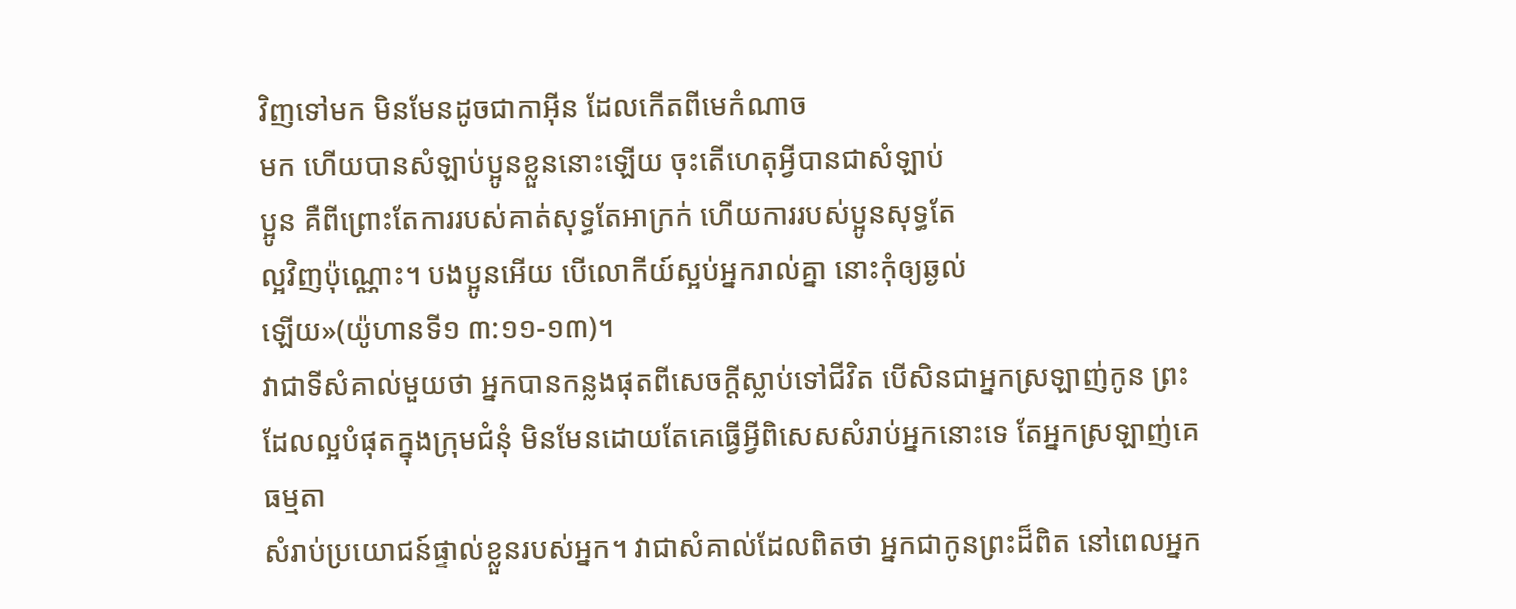វិញទៅមក មិនមែនដូចជាកាអ៊ីន ដែលកើតពីមេកំណាច
មក ហើយបានសំឡាប់ប្អូនខ្លួននោះឡើយ ចុះតើហេតុអ្វីបានជាសំឡាប់
ប្អូន គឺពីព្រោះតែការរបស់គាត់សុទ្ធតែអាក្រក់ ហើយការរបស់ប្អូនសុទ្ធតែ
ល្អវិញប៉ុណ្ណោះ។ បងប្អូនអើយ បើលោកីយ៍ស្អប់អ្នករាល់គ្នា នោះកុំឲ្យឆ្ងល់
ឡើយ»(យ៉ូហានទី១ ៣:១១-១៣)។
វាជាទីសំគាល់មួយថា អ្នកបានកន្លងផុតពីសេចក្ដីស្លាប់ទៅជីវិត បើសិនជាអ្នកស្រឡាញ់កូន ព្រះ
ដែលល្អបំផុតក្នុងក្រុមជំនុំ មិនមែនដោយតែគេធ្វើអ្វីពិសេសសំរាប់អ្នកនោះទេ តែអ្នកស្រឡាញ់គេធម្មតា
សំរាប់ប្រយោជន៍ផ្ទាល់ខ្លួនរបស់អ្នក។ វាជាសំគាល់ដែលពិតថា អ្នកជាកូនព្រះដ៏ពិត នៅពេលអ្នក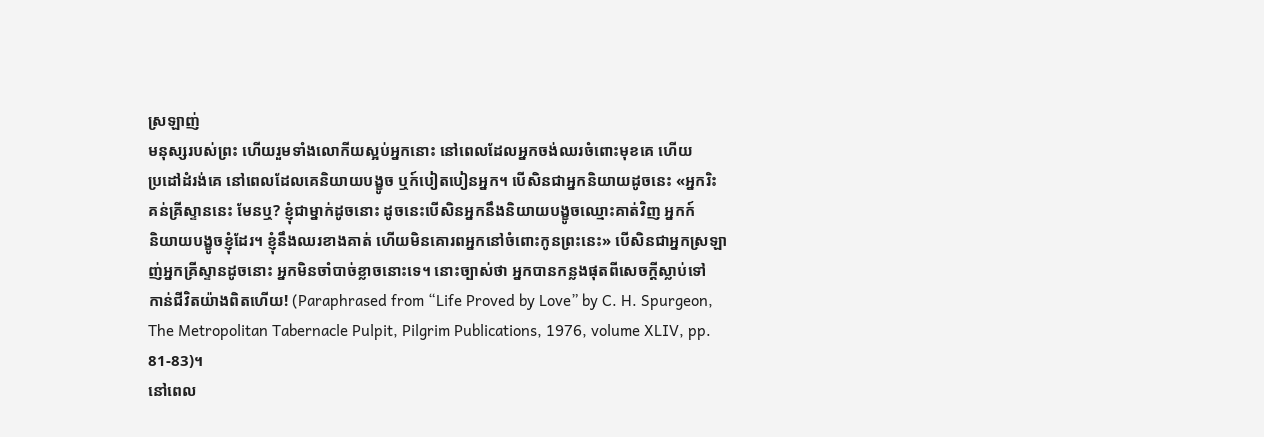ស្រឡាញ់
មនុស្សរបស់ព្រះ ហើយរួមទាំងលោកីយស្អប់អ្នកនោះ នៅពេលដែលអ្នកចង់ឈរចំពោះមុខគេ ហើយ
ប្រដៅដំរង់គេ នៅពេលដែលគេនិយាយបង្ខូច ឬក៍បៀតបៀនអ្នក។ បើសិនជាអ្នកនិយាយដូចនេះ «អ្នករិះ
គន់គ្រីស្ទាននេះ មែនឬ? ខ្ញុំជាម្នាក់ដូចនោះ ដូចនេះបើសិនអ្នកនឹងនិយាយបង្ខូចឈ្មោះគាត់វិញ អ្នកក៍
និយាយបង្ខូចខ្ញុំដែរ។ ខ្ញុំនឹងឈរខាងគាត់ ហើយមិនគោរពអ្នកនៅចំពោះកូនព្រះនេះ» បើសិនជាអ្នកស្រឡា
ញ់អ្នកគ្រីស្ទានដូចនោះ អ្នកមិនចាំបាច់ខ្លាចនោះទេ។ នោះច្បាស់ថា អ្នកបានកន្លងផុតពីសេចក្ដីស្លាប់ទៅ
កាន់ជីវិតយ៉ាងពិតហើយ! (Paraphrased from “Life Proved by Love” by C. H. Spurgeon,
The Metropolitan Tabernacle Pulpit, Pilgrim Publications, 1976, volume XLIV, pp.
81-83)។
នៅពេល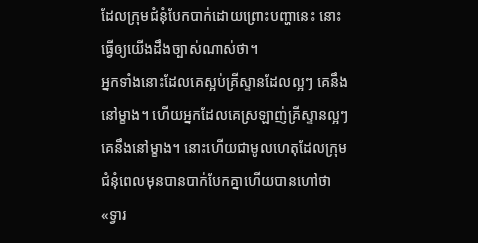ដែលក្រុមជំនុំបែកបាក់ដោយព្រោះបញ្ហានេះ នោះធ្វើឲ្យយើងដឹងច្បាស់ណាស់ថា។
អ្នកទាំងនោះដែលគេស្អប់គ្រីស្ទានដែលល្អៗ គេនឹងនៅម្ខាង។ ហើយអ្នកដែលគេស្រឡាញ់គ្រីស្ទានល្អៗ
គេនឹងនៅម្ខាង។ នោះហើយជាមូលហេតុដែលក្រុមជំនុំពេលមុនបានបាក់បែកគ្នាហើយបានហៅថា «ទ្វារ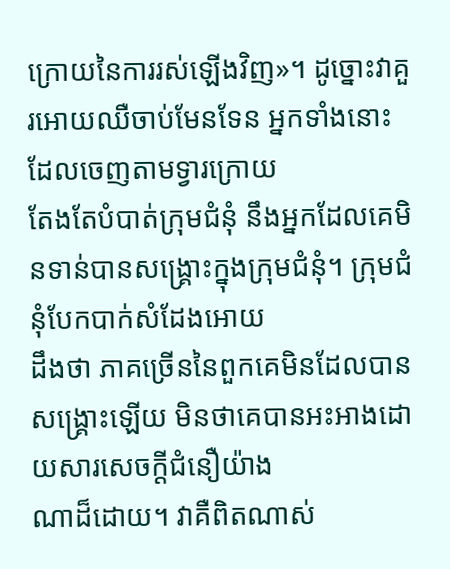ក្រោយនៃការរស់ឡើងវិញ»។ ដូច្នោះវាគួរអោយឈឺចាប់មែនទែន អ្នកទាំងនោះដែលចេញតាមទ្វារក្រោយ
តែងតែបំបាត់ក្រុមជំនុំ នឹងអ្នកដែលគេមិនទាន់បានសង្រ្គោះក្នុងក្រុមជំនុំ។ ក្រុមជំនុំបែកបាក់សំដែងអោយ
ដឹងថា ភាគច្រើននៃពួកគេមិនដែលបានសង្រ្គោះឡើយ មិនថាគេបានអះអាងដោយសារសេចក្ដីជំនឿយ៉ាង
ណាដ៏ដោយ។ វាគឺពិតណាស់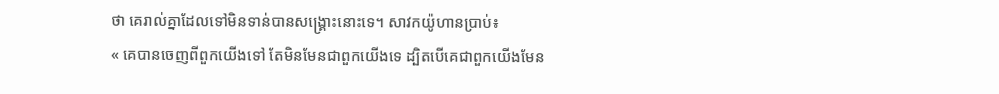ថា គេរាល់គ្នាដែលទៅមិនទាន់បានសង្រ្គោះនោះទេ។ សាវកយ៉ូហានប្រាប់៖
« គេបានចេញពីពួកយើងទៅ តែមិនមែនជាពួកយើងទេ ដ្បិតបើគេជាពួកយើងមែន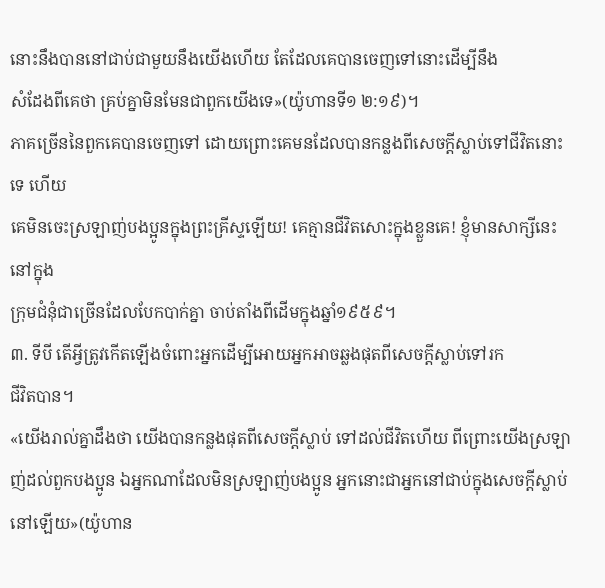នោះនឹងបាននៅជាប់ជាមួយនឹងយើងហើយ តែដែលគេបានចេញទៅនោះដើម្បីនឹង
សំដែងពីគេថា គ្រប់គ្នាមិនមែនជាពួកយើងទេ»(យ៉ូហានទី១ ២:១៩)។
ភាគច្រើននៃពួកគេបានចេញទៅ ដោយព្រោះគេមនដែលបានកន្លងពីសេចក្ដីស្លាប់ទៅជីវិតនោះទេ ហើយ
គេមិនចេះស្រឡាញ់បងប្អូនក្នុងព្រះគ្រីស្ទឡើយ! គេគ្មានជីវិតសោះក្នុងខ្លួនគេ! ខ្ញុំមានសាក្សីនេះ នៅក្នុង
ក្រុមជំនុំជាច្រើនដែលបែកបាក់គ្នា ចាប់តាំងពីដើមក្នុងឆ្នាំ១៩៥៩។
៣. ទីបី តើអ្វីត្រូវកើតឡើងចំពោះអ្នកដើម្បីអោយអ្នកអាចឆ្លងផុតពីសេចក្ដីស្លាប់ទៅរក
ជីវិតបាន។
«យើងរាល់គ្នាដឹងថា យើងបានកន្លងផុតពីសេចក្តីស្លាប់ ទៅដល់ជីវិតហើយ ពីព្រោះយើងស្រឡាញ់ដល់ពួកបងប្អូន ឯអ្នកណាដែលមិនស្រឡាញ់បងប្អូន អ្នកនោះជាអ្នកនៅជាប់ក្នុងសេចក្តីស្លាប់នៅឡើយ»(យ៉ូហាន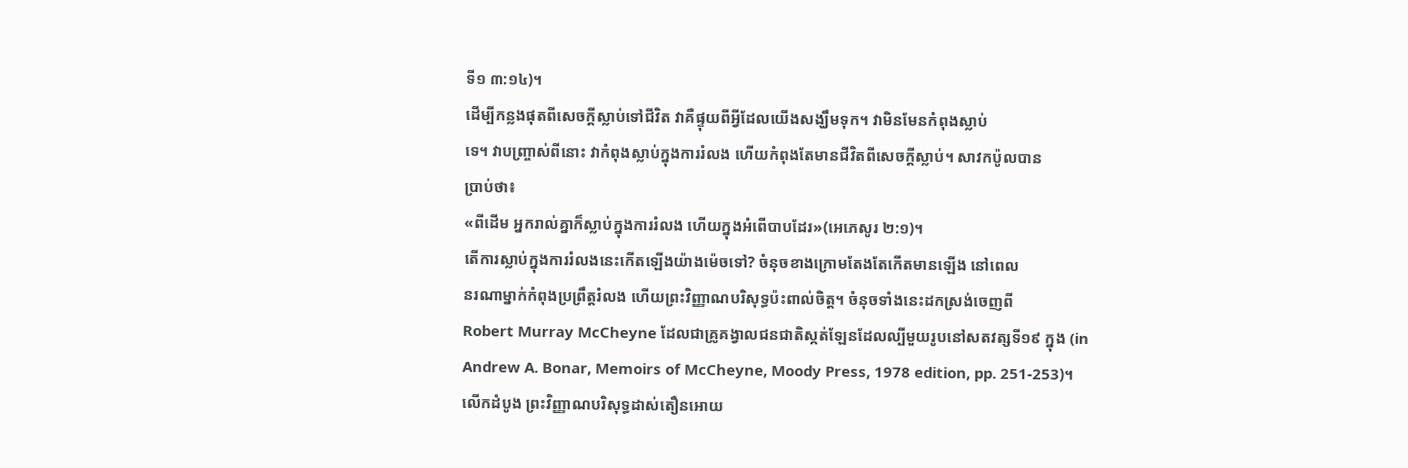ទី១ ៣:១៤)។
ដើម្បីកន្លងផុតពីសេចក្ដីស្លាប់ទៅជីវិត វាគឺផ្ទុយពីអ្វីដែលយើងសង្ឃឹមទុក។ វាមិនមែនកំពុងស្លាប់
ទេ។ វាបញ្ច្រាស់ពីនោះ វាកំពុងស្លាប់ក្នុងការរំលង ហើយកំពុងតែមានជីវិតពីសេចក្ដីស្លាប់។ សាវកប៉ូលបាន
ប្រាប់ថា៖
«ពីដើម អ្នករាល់គ្នាក៏ស្លាប់ក្នុងការរំលង ហើយក្នុងអំពើបាបដែរ»(អេភេសូរ ២:១)។
តើការស្លាប់ក្នុងការរំលងនេះកើតឡើងយ៉ាងម៉េចទៅ? ចំនុចខាងក្រោមតែងតែកើតមានឡើង នៅពេល
នរណាម្នាក់កំពុងប្រព្រឹត្ដរំលង ហើយព្រះវិញ្ញាណបរិសុទ្ធប៉ះពាល់ចិត្ត។ ចំនុចទាំងនេះដកស្រង់ចេញពី
Robert Murray McCheyne ដែលជាគ្រូគង្វាលជនជាតិស្កត់ឡែនដែលល្បីមួយរូបនៅសតវត្សទី១៩ ក្នុង (in
Andrew A. Bonar, Memoirs of McCheyne, Moody Press, 1978 edition, pp. 251-253)។
លើកដំបូង ព្រះវិញ្ញាណបរិសុទ្ធដាស់តឿនអោយ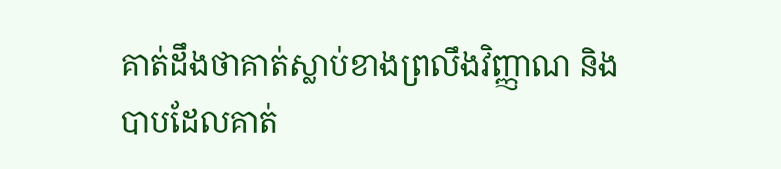គាត់ដឹងថាគាត់ស្លាប់ខាងព្រលឹងវិញ្ញាណ និង
បាបដែលគាត់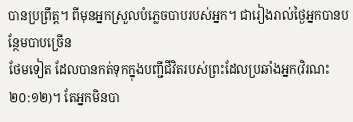បានប្រព្រឹត្ត។ ពីមុនអ្នកស្រួលបំភ្លេចបាបរបស់អ្នក។ ជារៀងរាល់ថ្ងៃអ្នកបានបន្ថែមបាបច្រើន
ថែមទៀត ដែលបានកត់ទុកក្នុងបញ្ជីជីវិតរបស់ព្រះដែលប្រឆាំងអ្នក(វិរណះ ២០:១២)។ តែអ្នកមិនបា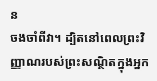ន
ចងចាំពីវា។ ដ្បិតនៅពេលព្រះវិញ្ញាណរបស់ព្រះសណ្ថិតក្នុងអ្នក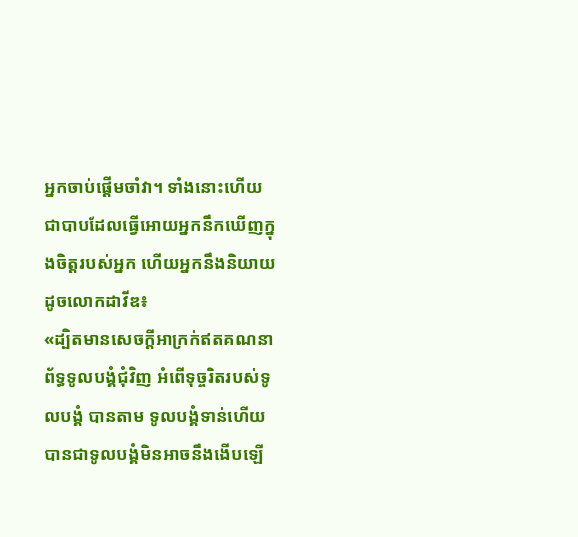អ្នកចាប់ផ្ដើមចាំវា។ ទាំងនោះហើយ
ជាបាបដែលធ្វើអោយអ្នកនឹកឃើញក្នុងចិត្ដរបស់អ្នក ហើយអ្នកនឹងនិយាយដូចលោកដាវីឌ៖
«ដ្បិតមានសេចក្តីអាក្រក់ឥតគណនាព័ទ្ធទូលបង្គំជុំវិញ អំពើទុច្ចរិតរបស់ទូលបង្គំ បានតាម ទូលបង្គំទាន់ហើយ បានជាទូលបង្គំមិនអាចនឹងងើបឡើ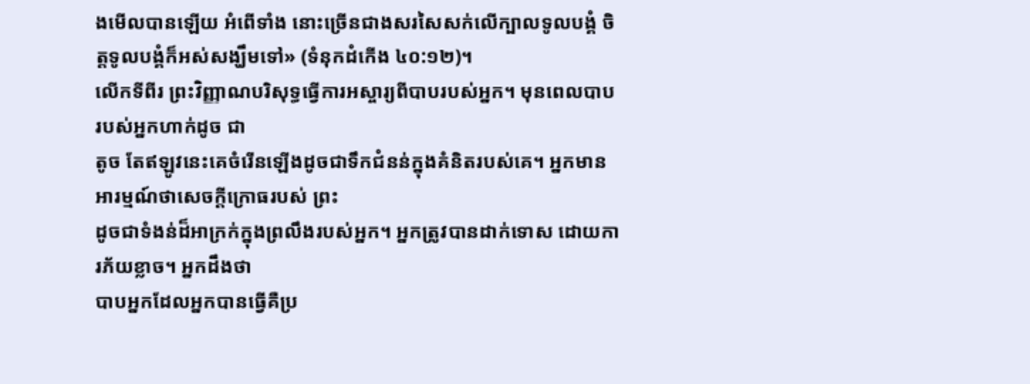ងមើលបានឡើយ អំពើទាំង នោះច្រើនជាងសរសៃសក់លើក្បាលទូលបង្គំ ចិត្តទូលបង្គំក៏អស់សង្ឃឹមទៅ» (ទំនុកដំកើង ៤០:១២)។
លើកទីពីរ ព្រះវិញ្ញាណបរិសុទ្ធធ្វើការអស្ចារ្យពីបាបរបស់អ្នក។ មុនពេលបាបរបស់អ្នកហាក់ដូច ជា
តូច តែឥឡូវនេះគេចំរើនឡើងដូចជាទឹកជំនន់ក្នុងគំនិតរបស់គេ។ អ្នកមានអារម្មណ៍ថាសេចក្ដីក្រោធរបស់ ព្រះ
ដូចជាទំងន់ដ៏អាក្រក់ក្នុងព្រលឹងរបស់អ្នក។ អ្នកត្រូវបានដាក់ទោស ដោយការភ័យខ្លាច។ អ្នកដឹងថា
បាបអ្នកដែលអ្នកបានធ្វើគឺប្រ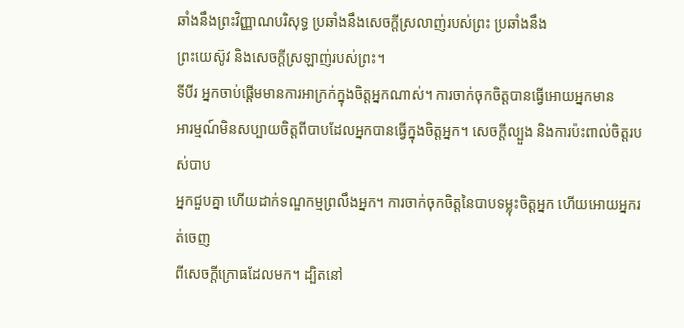ឆាំងនឹងព្រះវិញ្ញាណបរិសុទ្ធ ប្រឆាំងនឹងសេចក្ដីស្រលាញ់របស់ព្រះ ប្រឆាំងនឹង
ព្រះយេស៊ូវ និងសេចក្ដីស្រឡាញ់របស់ព្រះ។
ទីបីរ អ្នកចាប់ផ្ដើមមានការអាក្រក់ក្នុងចិត្តអ្នកណាស់។ ការចាក់ចុកចិត្តបានធ្វើអោយអ្នកមាន
អារម្មណ៍មិនសប្បាយចិត្តពីបាបដែលអ្នកបានធ្វើក្នុងចិត្តអ្នក។ សេចក្ដីល្បួង និងការប៉ះពាល់ចិត្តរបស់បាប
អ្នកជួបគ្នា ហើយដាក់ទណ្ឌកម្មព្រលឹងអ្នក។ ការចាក់ចុកចិត្តនៃបាបទម្លុះចិត្តអ្នក ហើយអោយអ្នករត់ចេញ
ពីសេចក្ដីក្រោធដែលមក។ ដ្បិតនៅ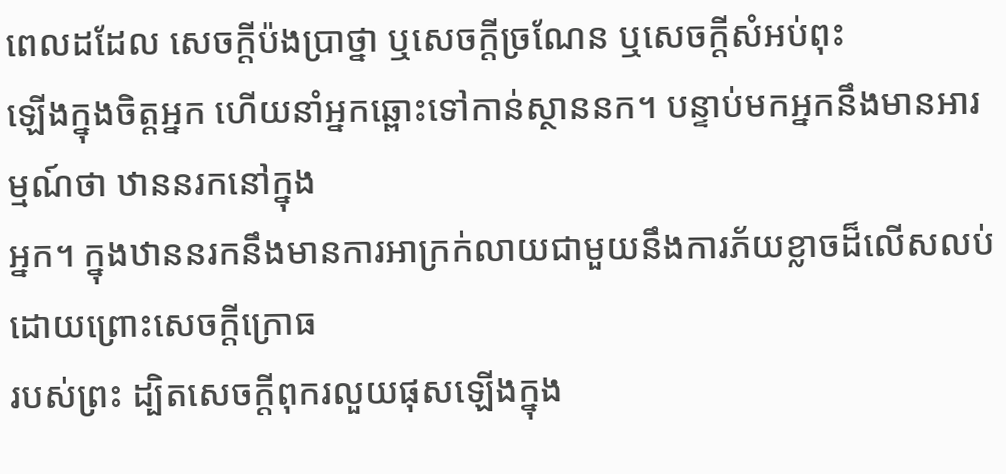ពេលដដែល សេចក្ដីប៉ងប្រាថ្នា ឬសេចក្ដីច្រណែន ឬសេចក្ដីសំអប់ពុះ
ឡើងក្នុងចិត្តអ្នក ហើយនាំអ្នកឆ្ពោះទៅកាន់ស្ថាននក។ បន្ទាប់មកអ្នកនឹងមានអារម្មណ៍ថា ឋាននរកនៅក្នុង
អ្នក។ ក្នុងឋាននរកនឹងមានការអាក្រក់លាយជាមួយនឹងការភ័យខ្លាចដ៏លើសលប់ ដោយព្រោះសេចក្ដីក្រោធ
របស់ព្រះ ដ្បិតសេចក្ដីពុករលួយផុសឡើងក្នុង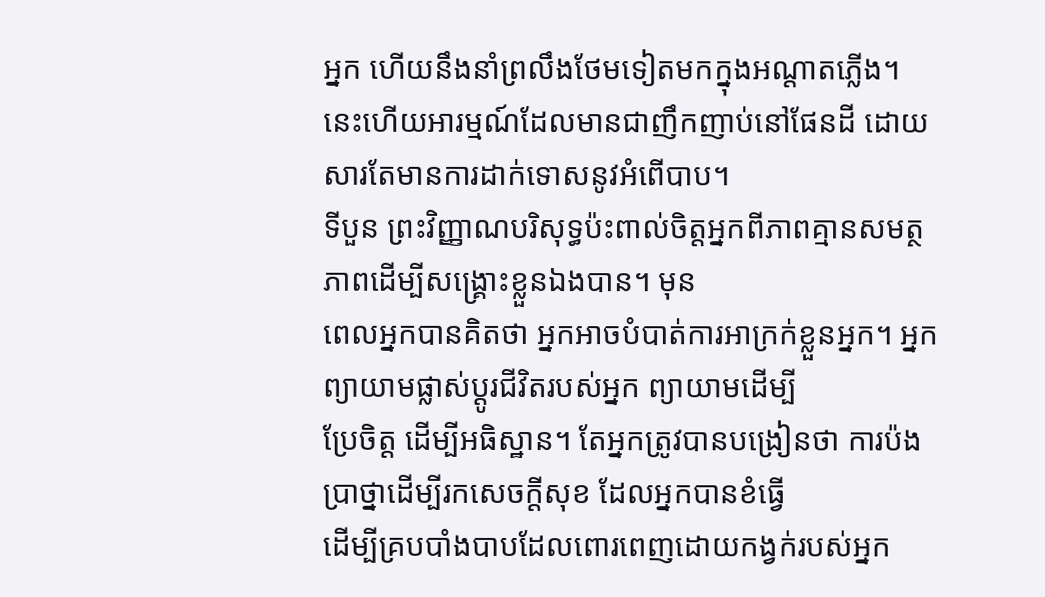អ្នក ហើយនឹងនាំព្រលឹងថែមទៀតមកក្នុងអណ្ដាតភ្លើង។
នេះហើយអារម្មណ៍ដែលមានជាញឹកញាប់នៅផែនដី ដោយសារតែមានការដាក់ទោសនូវអំពើបាប។
ទីបួន ព្រះវិញ្ញាណបរិសុទ្ធប៉ះពាល់ចិត្តអ្នកពីភាពគ្មានសមត្ថភាពដើម្បីសង្រ្គោះខ្លួនឯងបាន។ មុន
ពេលអ្នកបានគិតថា អ្នកអាចបំបាត់ការអាក្រក់ខ្លួនអ្នក។ អ្នកព្យាយាមផ្លាស់ប្ដូរជីវិតរបស់អ្នក ព្យាយាមដើម្បី
ប្រែចិត្ត ដើម្បីអធិស្ឋាន។ តែអ្នកត្រូវបានបង្រៀនថា ការប៉ងប្រាថ្នាដើម្បីរកសេចក្ដីសុខ ដែលអ្នកបានខំធ្វើ
ដើម្បីគ្របបាំងបាបដែលពោរពេញដោយកង្វក់របស់អ្នក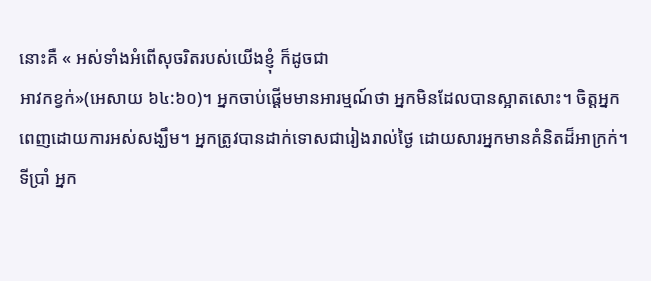នោះគឺ « អស់ទាំងអំពើសុចរិតរបស់យើងខ្ញុំ ក៏ដូចជា
អាវកខ្វក់»(អេសាយ ៦៤:៦០)។ អ្នកចាប់ផ្ដើមមានអារម្មណ៍ថា អ្នកមិនដែលបានស្អាតសោះ។ ចិត្តអ្នក
ពេញដោយការអស់សង្ឃឹម។ អ្នកត្រូវបានដាក់ទោសជារៀងរាល់ថ្ងៃ ដោយសារអ្នកមានគំនិតដ៏អាក្រក់។
ទីប្រាំ អ្នក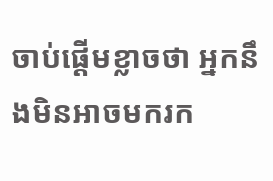ចាប់ផ្ដើមខ្លាចថា អ្នកនឹងមិនអាចមករក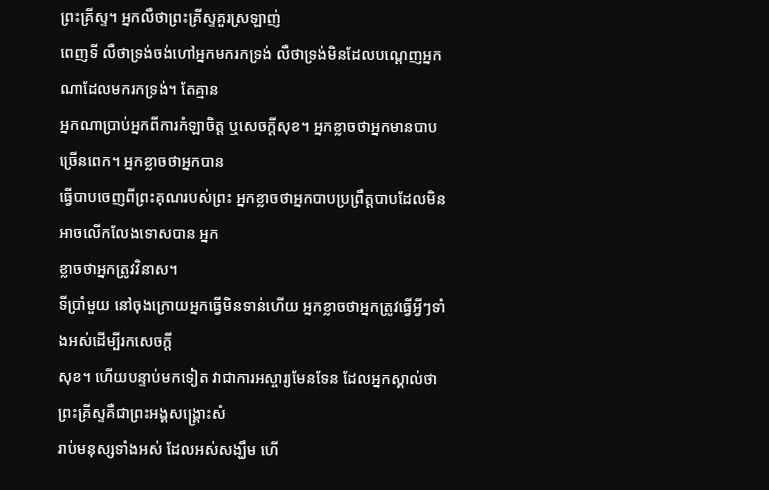ព្រះគ្រីស្ទ។ អ្នកលឺថាព្រះគ្រីស្ទគួរស្រឡាញ់
ពេញទី លឺថាទ្រង់ចង់ហៅអ្នកមករកទ្រង់ លឺថាទ្រង់មិនដែលបណ្ដេញអ្នកណាដែលមករកទ្រង់។ តែគ្មាន
អ្នកណាប្រាប់អ្នកពីការកំឡាចិត្ត ឬសេចក្ដីសុខ។ អ្នកខ្លាចថាអ្នកមានបាបច្រើនពេក។ អ្នកខ្លាចថាអ្នកបាន
ធ្វើបាបចេញពីព្រះគុណរបស់ព្រះ អ្នកខ្លាចថាអ្នកបាបប្រព្រឹត្តបាបដែលមិនអាចលើកលែងទោសបាន អ្នក
ខ្លាចថាអ្នកត្រូវវិនាស។
ទីប្រាំមួយ នៅចុងក្រោយអ្នកធ្វើមិនទាន់ហើយ អ្នកខ្លាចថាអ្នកត្រូវធ្វើអ្វីៗទាំងអស់ដើម្បីរកសេចក្ដី
សុខ។ ហើយបន្ទាប់មកទៀត វាជាការអស្ចារ្យមែនទែន ដែលអ្នកស្គាល់ថាព្រះគ្រីស្ទគឺជាព្រះអង្គសង្រ្គោះសំ
រាប់មនុស្សទាំងអស់ ដែលអស់សង្ឃឹម ហើ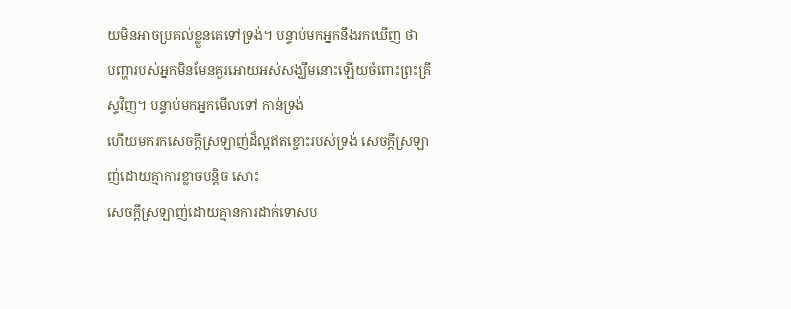យមិនអាចប្រគល់ខ្លួនគេទៅទ្រង់។ បន្ទាប់មកអ្នកនឹងរកឃើញ ថា
បញ្ហារបស់អ្នកមិនមែនគួរអោយអស់សង្ឃឹមនោះឡើយចំពោះព្រះគ្រីស្ទវិញ។ បន្ទាប់មកអ្នកមើលទៅ កាន់ទ្រង់
ហើយមករកសេចក្ដីស្រឡាញ់ដ៏ល្អឥតខ្ចោះរបស់ទ្រង់ សេចក្ដីស្រឡាញ់ដោយគ្មាការខ្លាចបន្ដិច សោះ
សេចក្ដីស្រឡាញ់ដោយគ្មានការដាក់ទោសប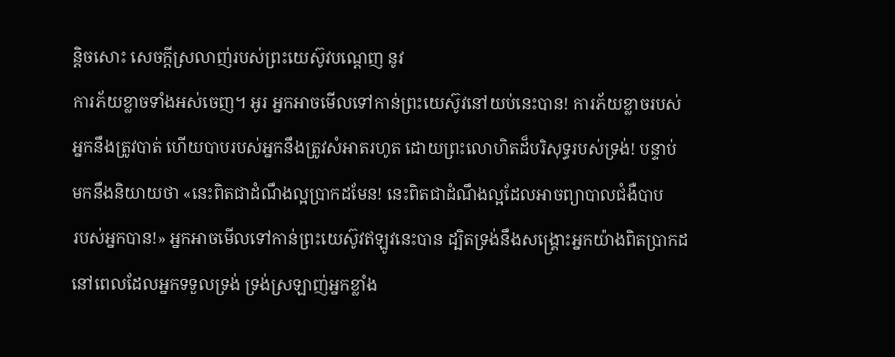ន្ដិចសោះ សេចក្ដីស្រលាញ់របស់ព្រះយេស៊ូវបណ្ដេញ នូវ
ការភ័យខ្លាចទាំងអស់ចេញ។ អូរ អ្នកអាចមើលទៅកាន់ព្រះយេស៊ូវនៅយប់នេះបាន! ការភ័យខ្លាចរបស់
អ្នកនឹងត្រូវបាត់ ហើយបាបរបស់អ្នកនឹងត្រូវសំអាតរហូត ដោយព្រះលោហិតដ៏បរិសុទ្ធរបស់ទ្រង់! បន្ទាប់
មកនឹងនិយាយថា «នេះពិតជាដំណឹងល្អប្រាកដមែន! នេះពិតជាដំណឹងល្អដែលអាចព្យាបាលជំងឺបាប
របស់អ្នកបាន!» អ្នកអាចមើលទៅកាន់ព្រះយេស៊ូវឥឡូវនេះបាន ដ្បិតទ្រង់នឹងសង្រ្គោះអ្នកយ៉ាងពិតប្រាកដ
នៅពេលដែលអ្នកទទួលទ្រង់ ទ្រង់ស្រឡាញ់អ្នកខ្លាំង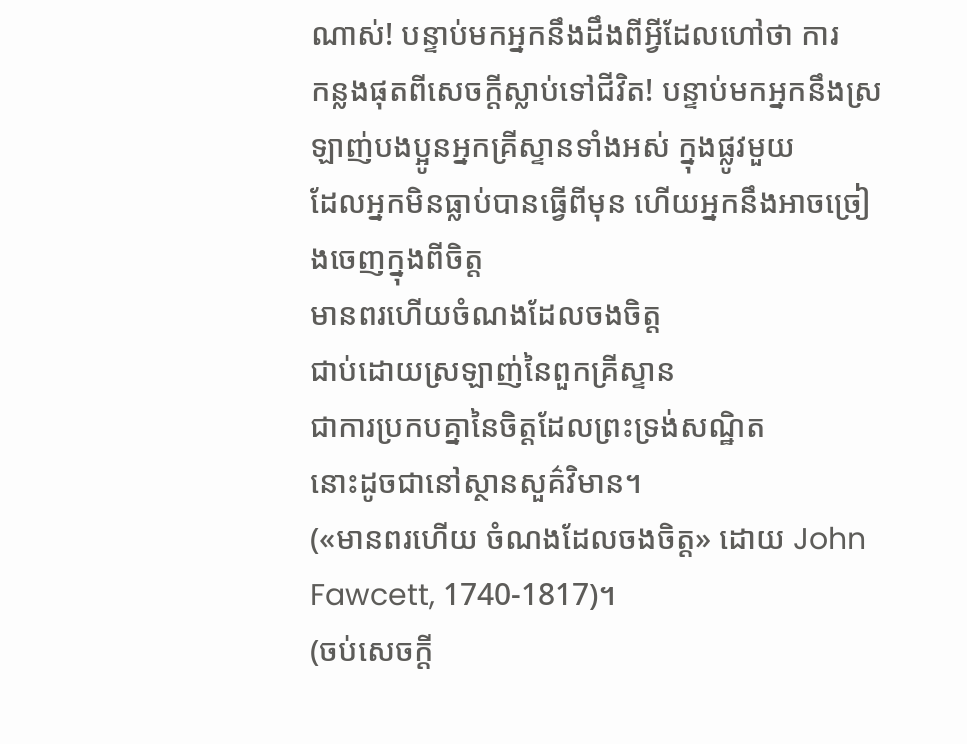ណាស់! បន្ទាប់មកអ្នកនឹងដឹងពីអ្វីដែលហៅថា ការ
កន្លងផុតពីសេចក្ដីស្លាប់ទៅជីវិត! បន្ទាប់មកអ្នកនឹងស្រឡាញ់បងប្អូនអ្នកគ្រីស្ទានទាំងអស់ ក្នុងផ្លូវមួយ
ដែលអ្នកមិនធ្លាប់បានធ្វើពីមុន ហើយអ្នកនឹងអាចច្រៀងចេញក្នុងពីចិត្ត
មានពរហើយចំណងដែលចងចិត្ត
ជាប់ដោយស្រឡាញ់នៃពួកគ្រីស្ទាន
ជាការប្រកបគ្នានៃចិត្តដែលព្រះទ្រង់សណ្ឋិត
នោះដូចជានៅស្ថានសួគ៌វិមាន។
(«មានពរហើយ ចំណងដែលចងចិត្ត» ដោយ John Fawcett, 1740-1817)។
(ចប់សេចក្ដី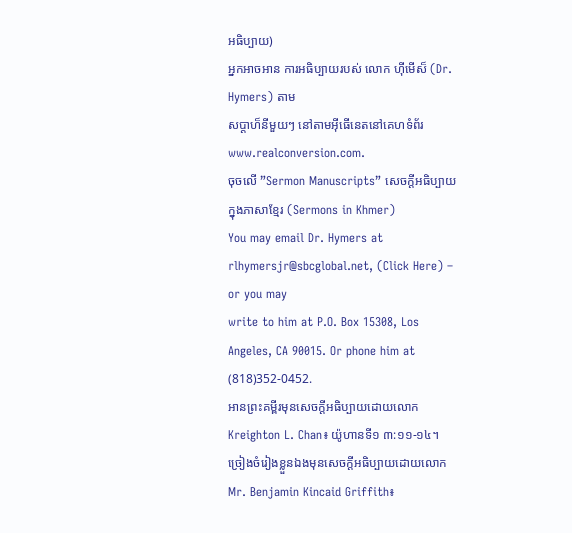អធិប្បាយ)
អ្នកអាចអាន ការអធិប្បាយរបស់ លោក ហ៊ីមើស៏ (Dr. Hymers) តាម
សប្ដាហ៏នីមួយៗ នៅតាមអ៊ីធើនេតនៅគេហទំព័រ www.realconversion.com.
ចុចលើ ”Sermon Manuscripts” សេចក្ដីអធិប្បាយក្នុងភាសាខ្មែរ (Sermons in Khmer)
You may email Dr. Hymers at rlhymersjr@sbcglobal.net, (Click Here) – or you may
write to him at P.O. Box 15308, Los Angeles, CA 90015. Or phone him at (818)352-0452.
អានព្រះគម្ពីរមុនសេចក្ដីអធិប្បាយដោយលោក Kreighton L. Chan៖ យ៉ូហានទី១ ៣:១១-១៤។
ច្រៀងចំរៀងខ្លួនឯងមុនសេចក្ដីអធិប្បាយដោយលោក Mr. Benjamin Kincaid Griffith៖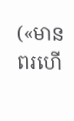(«មានពរហើ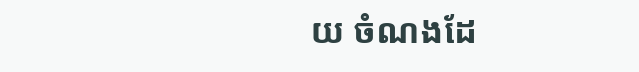យ ចំណងដែ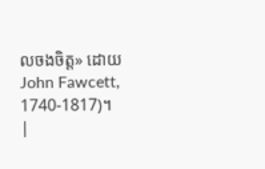លចងចិត្ត» ដោយ John Fawcett, 1740-1817)។
|